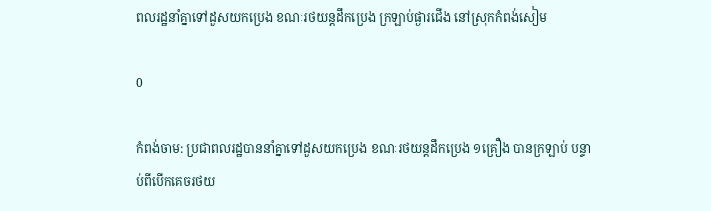ពលរដ្ឋនាំគ្នាទៅដួសយកប្រេង ខណៈរថយន្តដឹកប្រេង ក្រឡាប់ផ្ងារជើង នៅស្រុកកំពង់សៀម

0

កំពង់ចាម: ប្រជាពលរដ្ឋបាននាំគ្នាទៅដួសយកប្រេង ខណៈរថយន្តដឹកប្រេង ១គ្រឿង បានក្រឡាប់ បន្ទាប់ពីបើកគេចរថយ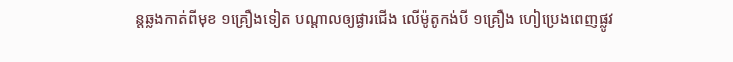ន្តឆ្លងកាត់ពីមុខ ១គ្រឿងទៀត បណ្តាលឲ្យផ្ងារជើង លើម៉ូតូកង់បី ១គ្រឿង ហៀប្រេងពេញផ្លូវ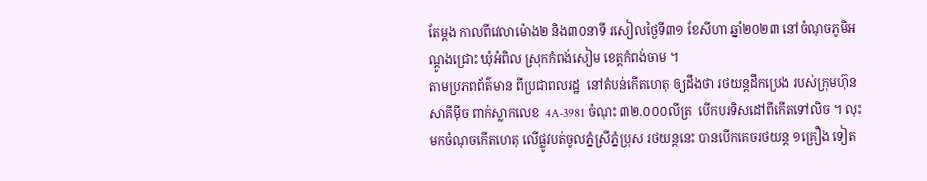តែម្ដង កាលពីវេលាម៉ោង២ និង៣០នាទី រសៀលថ្ងៃទី៣១ ខែសីហា ឆ្នាំ២០២៣ នៅចំណុចភូមិអណ្តូងជ្រោះ ឃុំអំពិល ស្រុកកំពង់សៀម ខេត្តកំពង់ចាម ។
តាមប្រភពព័ត៌មាន ពីប្រជាពលរដ្ឋ  នៅតំបន់កើតហេតុ ឲ្យដឹងថា រថយន្តដឹកប្រេង របស់ក្រុមហ៊ុន  សាគីម៉ីច ពាក់ស្លាកលេខ  4A-3981 ចំណុះ ៣២.០០០លីត្រ  បើកបរទិសដៅពីកើតទៅលិច ។ លុះមកចំណុចកើតហេតុ លើផ្លូវបត់ចូលភ្នំស្រីភ្នំប្រុស រថយន្តនេះ បានបើកគេចរថយន្ត ១គ្រឿង ទៀត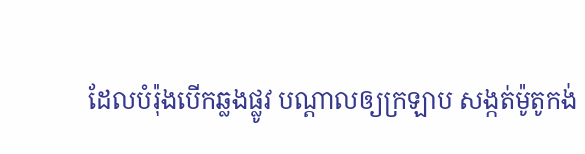ដែលបំរ៉ុងបើកឆ្លងផ្លូវ បណ្តាលឲ្យក្រឡាប សង្កត់ម៉ូតូកង់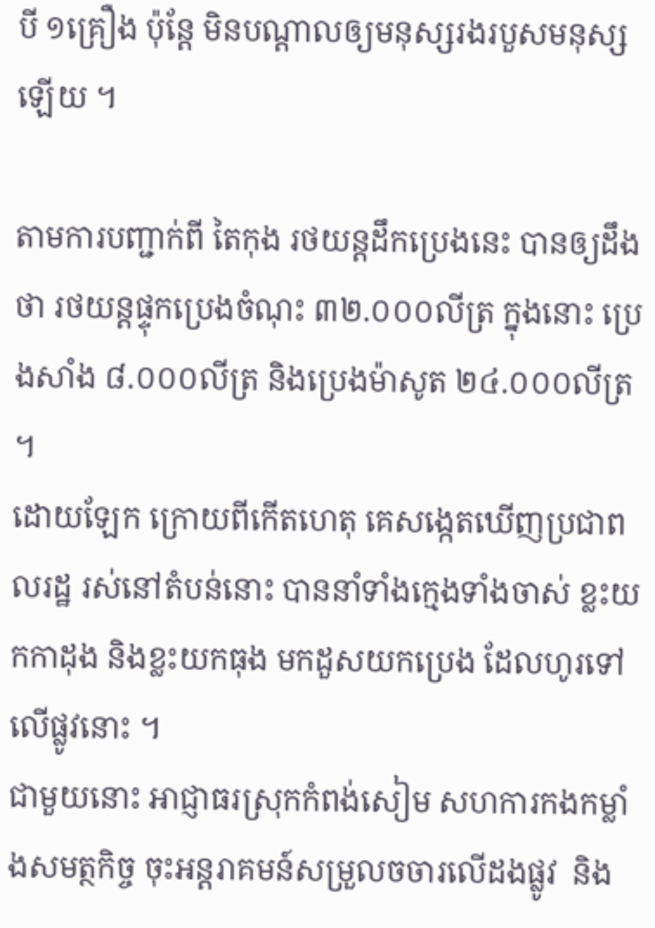បី ១គ្រឿង ប៉ុន្តែ មិនបណ្តាលឲ្យមនុស្សរងរបួសមនុស្សឡើយ ។

តាមការបញ្ជាក់ពី តៃកុង រថយន្តដឹកប្រេងនេះ បានឲ្យដឹងថា រថយន្តផ្ទុកប្រេងចំណុះ ៣២.០០០លីត្រ ក្នុងនោះ ប្រេងសាំង ៨.០០០លីត្រ និងប្រេងម៉ាសូត ២៤.០០០លីត្រ ។
ដោយឡែក ក្រោយពីកើតហេតុ គេសង្កេតឃើញប្រជាពលរដ្ឋ រស់នៅតំបន់នោះ បាននាំទាំងក្មេងទាំងចាស់ ខ្លះយកកាដុង និងខ្លះយកធុង មកដួសយកប្រេង ដែលហូរទៅលើផ្លូវនោះ ។
ជាមួយនោះ អាជ្ញាធរស្រុកកំពង់សៀម សហការកងកម្លាំងសមត្ថកិច្ច ចុះអន្តរាគមន៍សម្រួលចចារលើដងផ្លូវ  និង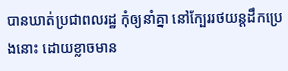បានឃាត់ប្រជាពលរដ្ឋ កុំឲ្យនាំគ្នា នៅក្បែររថយន្តដឹកប្រេងនោះ ដោយខ្លាចមាន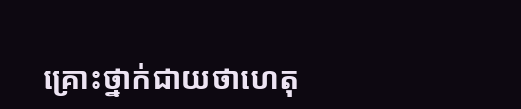គ្រោះថ្នាក់ជាយថាហេតុ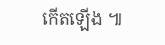កើតឡើង ៕